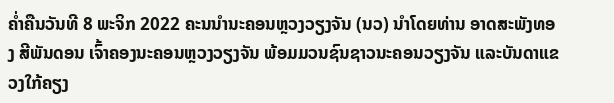ຄໍ່າຄືນວັນທີ 8 ພະຈິກ 2022 ຄະນນໍານະຄອນຫຼວງວຽງຈັນ (ນວ) ນໍາໂດຍທ່ານ ອາດສະພັງທອງ ສີພັນດອນ ເຈົ້າຄອງນະຄອນຫຼວງວຽງຈັນ ພ້ອມມວນຊົນຊາວນະຄອນວຽງຈັນ ແລະບັນດາແຂວງໃກ້ຄຽງ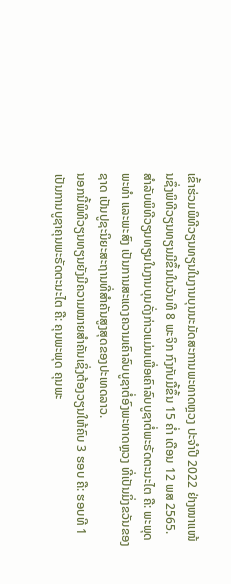ເຂົ້າຮ່ວມພິທີວຽນທຽນໃນງານບຸນນະມັດສະການພະທາດຫຼວງ ປະຈໍາປີ 2022 ຢ່າງໜາແໜ້ນຊຶ່ງພິທີວຽນທຽນມີຂຶ້ນໃນວັນທີ 8 ພະຈິກ ກົງກັບມື້ຂຶ້ນ 15 ຄໍ່າ ເດືອນ 12 ພສ 2565.
ສໍາລັບພິທີວຽນທຽນໃນງານບຸນດັ່ງກ່າວແມ່ນເພື່ອເຄົາລົບບູຊາຕໍ່ພະຣັດຕະນະໄຕ ຄື: ພະພຸດ ພະທຳ ແລະພະສົງ ເປັນການສະແດງຄວາມເຄົາລົບບູຊາຕໍ່ອົງພະທາດຫຼວງ ທີ່ເປັນມິ່ງຂວັນຂອງຊາດ ເປັນປູຊະນິຍະສະຖານທີ່ສຳຄັນສູງສຸດຂອງປະເທດລາວ.
ນອກນີ້ພິທີວຽນທຽນຍັງມີຄວາມໝາຍສຳຄັນເຊິ່ງຕ້ອງວຽນໃຫ້ຄົບ 3 ຮອບ ຄື: ຮອບທີ 1 ເປັນການບູຊາຄຸນພະຣັດຕະນະໄຕ ຄື: ຄຸນພະພຸດ ຄຸນພະ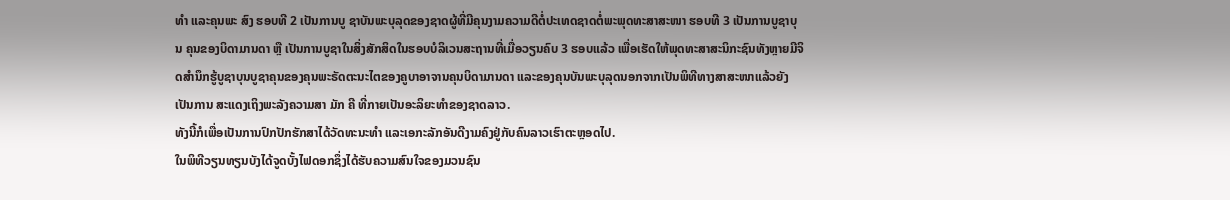ທຳ ແລະຄຸນພະ ສົງ ຮອບທີ 2 ເປັນການບູ ຊາບັນພະບຸລຸດຂອງຊາດຜູ້ທີ່ມີຄຸນງາມຄວາມດີຕໍ່ປະເທດຊາດຕໍ່ພະພຸດທະສາສະໜາ ຮອບທີ 3 ເປັນການບູຊາບຸນ ຄຸນຂອງບິດາມານດາ ຫຼື ເປັນການບູຊາໃນສິ່ງສັກສິດໃນຮອບບໍລິເວນສະຖານທີ່ເມື່ອວຽນຄົບ 3 ຮອບແລ້ວ ເພື່ອເຮັດໃຫ້ພຸດທະສາສະນິກະຊົນທັງຫຼາຍມີຈິດສຳນຶກຮູ້ບູຊາບຸນບູຊາຄຸນຂອງຄຸນພະຣັດຕະນະໄຕຂອງຄູບາອາຈານຄຸນບິດາມານດາ ແລະຂອງຄຸນບັນພະບຸລຸດນອກຈາກເປັນພິທີທາງສາສະໜາແລ້ວຍັງເປັນການ ສະແດງເຖິງພະລັງຄວາມສາ ມັກ ຄີ ທີ່ກາຍເປັນອະລິຍະທຳຂອງຊາດລາວ.
ທັງນີ້ກໍເພື່ອເປັນການປົກປັກຮັກສາໄດ້ວັດທະນະທຳ ແລະເອກະລັກອັນດີງາມຄົງຢູ່ກັບຄົນລາວເຮົາຕະຫຼອດໄປ.
ໃນພິທີວຽນທຽນບັງໄດ້ຈູດບັ້ງໄຟດອກຊຶ່ງໄດ້ຮັບຄວາມສົນໃຈຂອງມວນຊົນ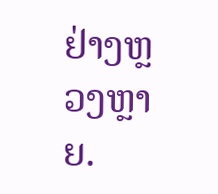ຢ່າງຫຼວງຫຼາຍ.